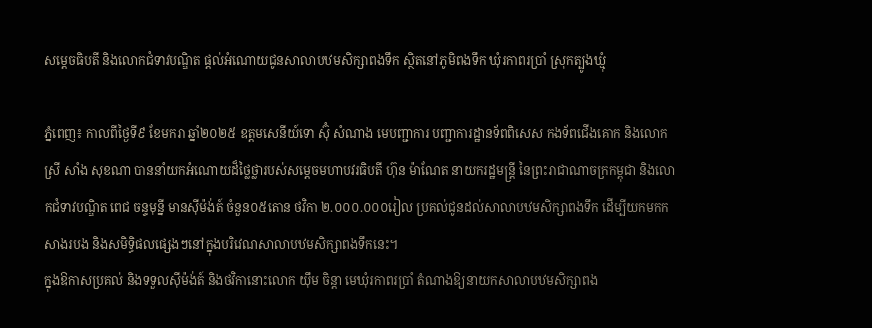សម្តេចធិបតី និងលោកជំទាវបណ្ឌិត ផ្ដល់អំណោយជូនសាលាបឋមសិក្សាពងទឹក ស្ថិតនៅភូមិពងទឹក ឃុំរកាពរប្រាំ ស្រុកត្បូងឃ្មុំ

ភ្នំពេញ៖ កាលពីថ្ងៃទី៩ ខែមករា ឆ្នាំ២០២៥ ឧត្តមសេនីយ៍ទោ ស៊ុំ សំណាង មេបញ្ជាការ បញ្ជាការដ្ឋានទ័ពពិសេស កងទ័ពជើងគោក និងលោកស្រី សាំង សុខណា បាននាំយកអំណោយដ៏ថ្លៃថ្លារបស់សម្តេចមហាបវរធិបតី ហ៊ុន ម៉ាណែត នាយករដ្ឋមន្ត្រី នៃព្រះរាជាណាចក្រកម្ពុជា និងលោកជំទាវបណ្ឌិត ពេជ ចន្ទមុន្នី មានស៊ីម៉ង់ត៍ ចំនួន០៥តោន ថវិកា ២.០០០.០០០រៀល ប្រគល់ជូនដល់សាលាបឋមសិក្សាពងទឹក ដើម្បីយកមកកសាងរបង និងសមិទ្ធិផលផ្សេងៗនៅក្នុងបរិវេណសាលាបឋមសិក្សាពងទឹកនេះ។
ក្នុងឱកាសប្រគល់ និងទទួលស៊ីម៉ង់ត៍ និងថវិកានោះលោក យ៉ឹម ចិន្តា មេឃុំរកាពរប្រាំ តំណាងឱ្យនាយកសាលាបឋមសិក្សាពង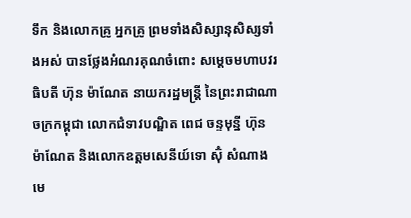ទឹក និងលោកគ្រូ អ្នកគ្រូ ព្រមទាំងសិស្សានុសិស្សទាំងអស់ បានថ្លែងអំណរគុណចំពោះ សម្តេចមហាបវរធិបតី ហ៊ុន ម៉ាណែត នាយករដ្ឋមន្ត្រី នៃព្រះរាជាណាចក្រកម្ពុជា លោកជំទាវបណ្ឌិត ពេជ ចន្ទមុន្នី ហ៊ុន ម៉ាណែត និងលោកឧត្តមសេនីយ៍ទោ ស៊ុំ សំណាង មេ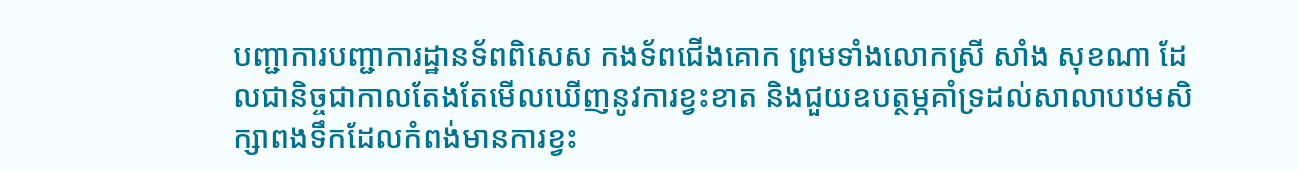បញ្ជាការបញ្ជាការដ្ឋានទ័ពពិសេស កងទ័ពជើងគោក ព្រមទាំងលោកស្រី សាំង សុខណា ដែលជានិច្ចជាកាលតែងតែមើលឃើញនូវការខ្វះខាត និងជួយឧបត្ថម្ភគាំទ្រដល់សាលាបឋមសិក្សាពងទឹកដែលកំពង់មានការខ្វះ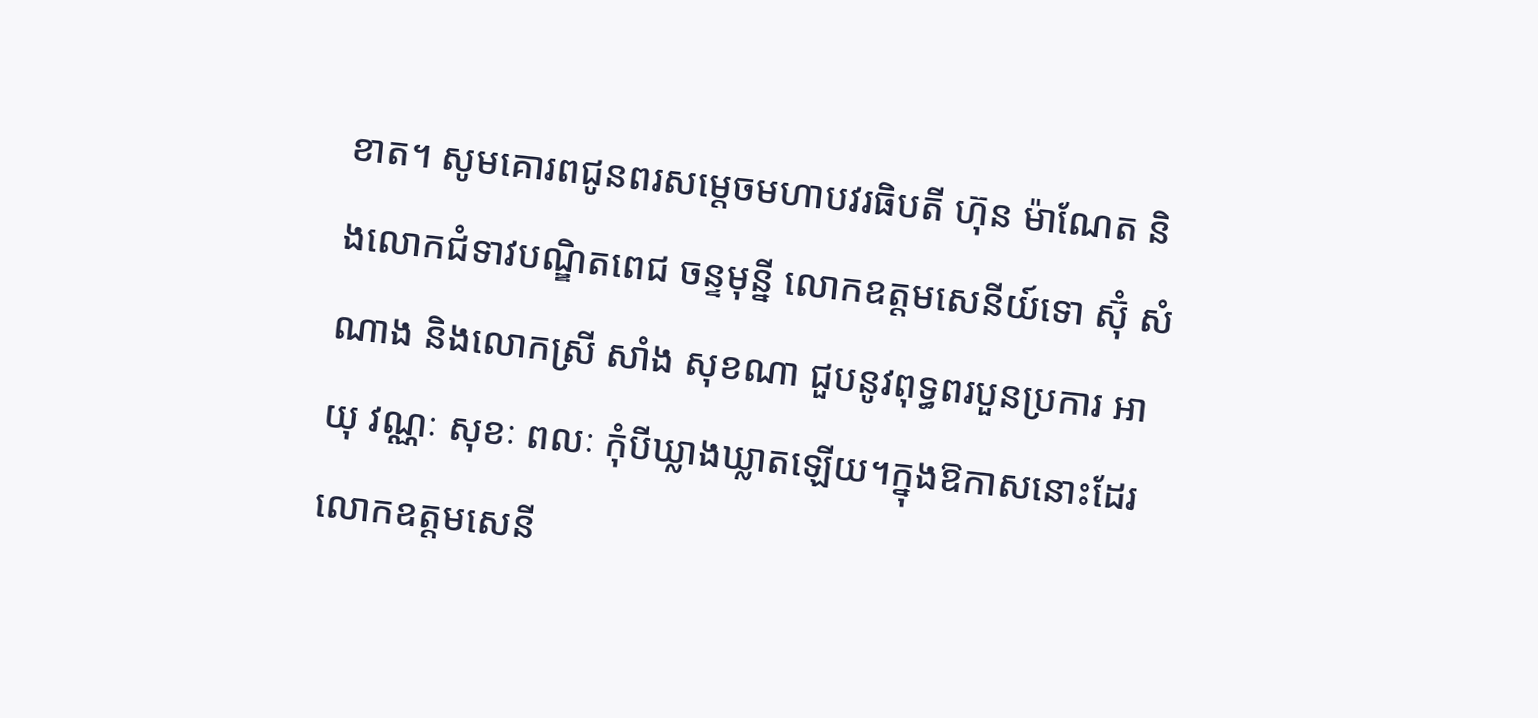ខាត។ សូមគោរពជូនពរសម្តេចមហាបវរធិបតី ហ៊ុន ម៉ាណែត និងលោកជំទាវបណ្ឌិតពេជ ចន្ទមុន្នី លោកឧត្តមសេនីយ៍ទោ ស៊ុំ សំណាង និងលោកស្រី សាំង សុខណា ជួបនូវពុទ្ធពរបួនប្រការ អាយុ វណ្ណៈ សុខៈ ពលៈ កុំបីឃ្លាងឃ្លាតឡើយ។ក្នុងឱកាសនោះដែរលោកឧត្តមសេនី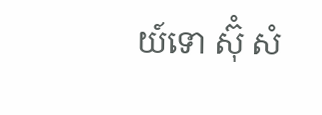យ៍ទោ ស៊ំុ សំ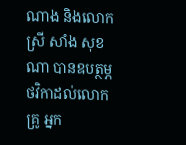ណាង និងលោកស្រី សាំង សុខណា បានឧបត្ថម្ភថវិកាដល់លោកគ្រូ អ្នក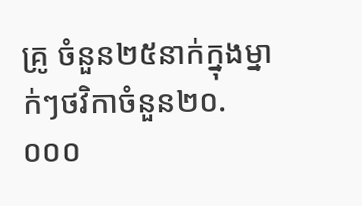គ្រូ ចំនួន២៥នាក់ក្នុងម្នាក់ៗថវិកាចំនួន២០.០០០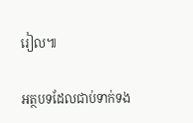រៀល៕

អត្ថបទដែលជាប់ទាក់ទង